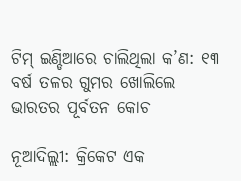ଟିମ୍ ଇଣ୍ଡିଆରେ ଚାଲିଥିଲା କ’ଣ: ୧୩ ବର୍ଷ ତଳର ଗୁମର ଖୋଲିଲେ ଭାରତର ପୂର୍ବତନ କୋଚ

ନୂଆଦିଲ୍ଲୀ: କ୍ରିକେଟ ଏକ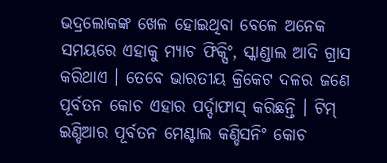ଭଦ୍ରଲୋକଙ୍କ ଖେଳ ହୋଇଥିବା ବେଳେ ଅନେକ ସମୟରେ ଏହାକୁ ମ୍ୟାଚ ଫିକ୍ସିଂ, ସ୍କାଣ୍ଡାଲ ଆଦି ଗ୍ରାସ କରିଥାଏ । ତେବେ ଭାରତୀୟ କ୍ରିକେଟ ଦଳର ଜଣେ ପୂର୍ବତନ କୋଚ ଏହାର ପର୍ଦ୍ଦାଫାସ୍ କରିଛନ୍ତି । ଟିମ୍ ଇଣ୍ଡିଆର ପୂର୍ବତନ ମେଣ୍ଟାଲ କଣ୍ଡିସନିଂ କୋଚ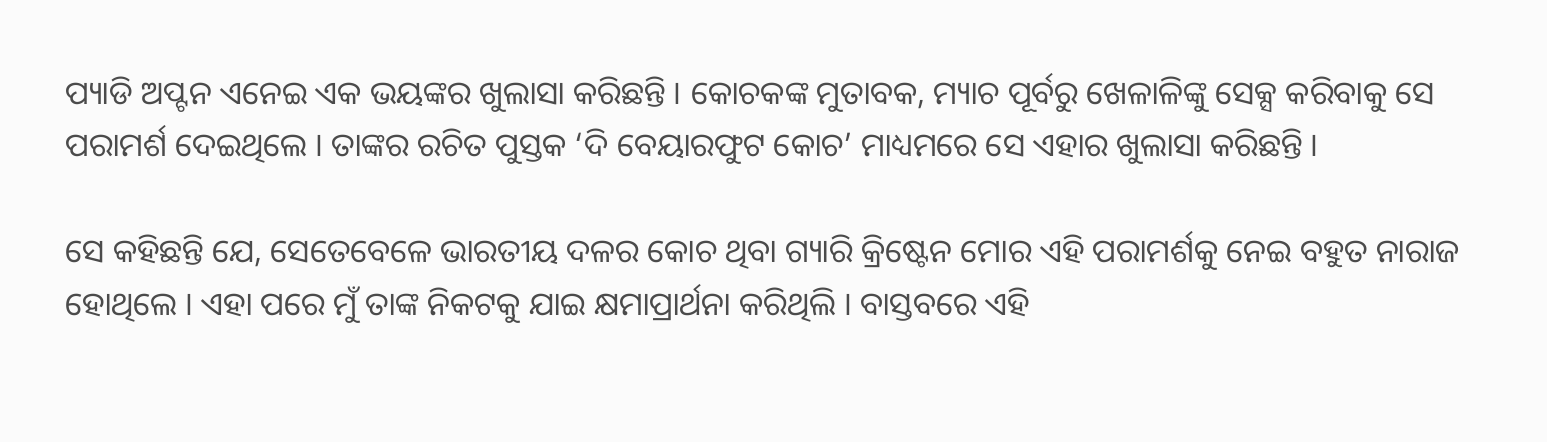ପ୍ୟାଡି ଅପ୍ଟନ ଏନେଇ ଏକ ଭୟଙ୍କର ଖୁଲାସା କରିଛନ୍ତି । କୋଚକଙ୍କ ମୁତାବକ, ମ୍ୟାଚ ପୂର୍ବରୁ ଖେଳାଳିଙ୍କୁ ସେକ୍ସ କରିବାକୁ ସେ ପରାମର୍ଶ ଦେଇଥିଲେ । ତାଙ୍କର ରଚିତ ପୁସ୍ତକ ‘ଦି ବେୟାରଫୁଟ କୋଚ’ ମାଧ୍ୟମରେ ସେ ଏହାର ଖୁଲାସା କରିଛନ୍ତି ।

ସେ କହିଛନ୍ତି ଯେ, ସେତେବେଳେ ଭାରତୀୟ ଦଳର କୋଚ ଥିବା ଗ୍ୟାରି କ୍ରିଷ୍ଟେନ ମୋର ଏହି ପରାମର୍ଶକୁ ନେଇ ବହୁତ ନାରାଜ ହୋଥିଲେ । ଏହା ପରେ ମୁଁ ତାଙ୍କ ନିକଟକୁ ଯାଇ କ୍ଷମାପ୍ରାର୍ଥନା କରିଥିଲି । ବାସ୍ତବରେ ଏହି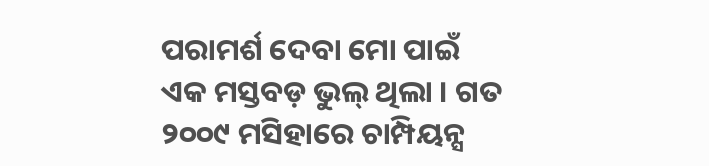ପରାମର୍ଶ ଦେବା ମୋ ପାଇଁ ଏକ ମସ୍ତବଡ଼ ଭୁଲ୍ ଥିଲା । ଗତ ୨୦୦୯ ମସିହାରେ ଚାମ୍ପିୟନ୍ସ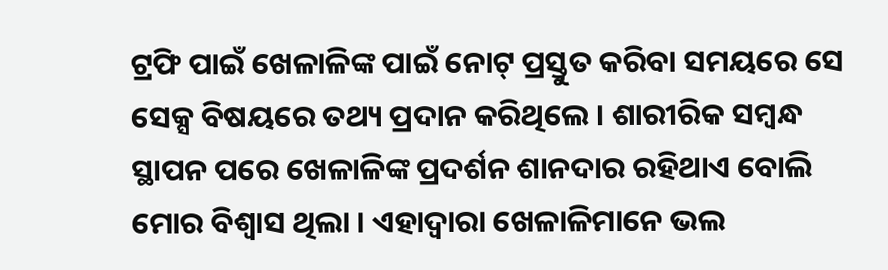ଟ୍ରଫି ପାଇଁ ଖେଳାଳିଙ୍କ ପାଇଁ ନୋଟ୍ ପ୍ରସ୍ତୁତ କରିବା ସମୟରେ ସେ ସେକ୍ସ ବିଷୟରେ ତଥ୍ୟ ପ୍ରଦାନ କରିଥିଲେ । ଶାରୀରିକ ସମ୍ବନ୍ଧ ସ୍ଥାପନ ପରେ ଖେଳାଳିଙ୍କ ପ୍ରଦର୍ଶନ ଶାନଦାର ରହିଥାଏ ବୋଲି ମୋର ବିଶ୍ୱାସ ଥିଲା । ଏହାଦ୍ୱାରା ଖେଳାଳିମାନେ ଭଲ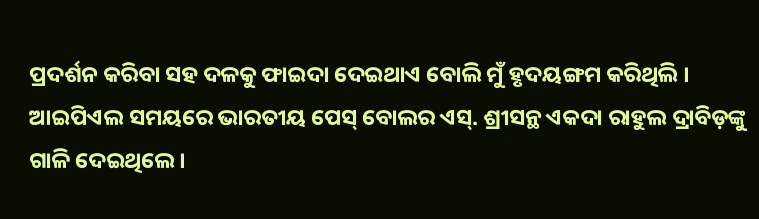ପ୍ରଦର୍ଶନ କରିବା ସହ ଦଳକୁ ଫାଇଦା ଦେଇଥାଏ ବୋଲି ମୁଁ ହୃଦୟଙ୍ଗମ କରିଥିଲି । ଆଇପିଏଲ ସମୟରେ ଭାରତୀୟ ପେସ୍ ବୋଲର ଏସ୍. ଶ୍ରୀସନ୍ଥ ଏକଦା ରାହୁଲ ଦ୍ରାବିଡ଼ଙ୍କୁ ଗାଳି ଦେଇଥିଲେ ।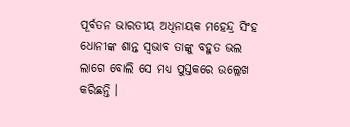ପୂର୍ବତନ ଭାରତୀୟ ଅଧିନାୟକ ମହେନ୍ଦ୍ର ସିଂହ ଧୋନୀଙ୍କ ଶାନ୍ତ ସ୍ୱଭାବ ତାଙ୍କୁ ବହୁତ ଭଲ ଲାଗେ ବୋଲି ସେ ମଧ୍ୟ ପୁସ୍ତକରେ ଉଲ୍ଲେଖ କରିଛନ୍ତି ।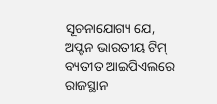ସୂଚନାଯୋଗ୍ୟ ଯେ, ଅପ୍ଟନ ଭାରତୀୟ ଟିମ୍ ବ୍ୟତୀତ ଆଇପିଏଲରେ ରାଜସ୍ଥାନ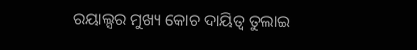ରୟାଲ୍ସର ମୁଖ୍ୟ କୋଚ ଦାୟିତ୍ୱ ତୁଲାଇ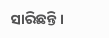ସାରିଛନ୍ତି ।